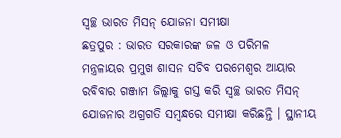ସ୍ୱଚ୍ଛ ଭାରତ ମିସନ୍ ଯୋଜନା ସମୀକ୍ଷା
ଛତ୍ରପୁର : ଭାରତ ସରକାରଙ୍କ ଜଳ ଓ ପରିମଳ ମନ୍ତ୍ରଳାୟର ପ୍ରମୁଖ ଶାସନ ସଚିବ ପରମେଶ୍ୱର ଆୟାର ରବିବାର ଗଞ୍ଜାମ ଜିଲ୍ଲାକୁ ଗସ୍ତ କରି ସ୍ୱଚ୍ଛ ଭାରତ ମିସନ୍ ଯୋଜନାର ଅଗ୍ରଗତି ସମ୍ବନ୍ଧରେ ସମୀକ୍ଷା କରିଛନ୍ତି । ସ୍ଥାନୀୟ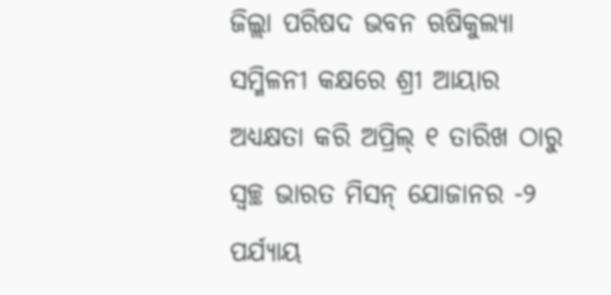ଜିଲ୍ଲା ପରିଷଦ ଭବନ ଋଷିକୁଲ୍ୟା ସମ୍ମିଳନୀ କକ୍ଷରେ ଶ୍ରୀ ଆୟାର ଅଧ୍ୟକ୍ଷତା କରି ଅପ୍ରିଲ୍ ୧ ତାରିଖ ଠାରୁ ସ୍ୱଚ୍ଛ ଭାରତ ମିସନ୍ ଯୋଜାନର -୨ ପର୍ଯ୍ୟାୟ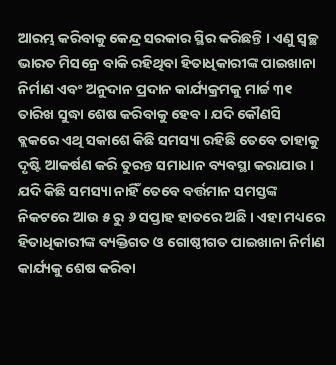ଆରମ୍ଭ କରିବାକୁ କେନ୍ଦ୍ର ସରକାର ସ୍ଥିର କରିଛନ୍ତି । ଏଣୁ ସ୍ୱଚ୍ଛ ଭାରତ ମିସନ୍ରେ ବାକି ରହିଥିବା ହିତାଧିକାରୀଙ୍କ ପାଇଖାନା ନିର୍ମାଣ ଏବଂ ଅନୁଦାନ ପ୍ରଦାନ କାର୍ଯ୍ୟକ୍ରମକୁ ମାର୍ଚ୍ଚ ୩୧ ତାରିଖ ସୁଦ୍ଧା ଶେଷ କରିବାକୁ ହେବ । ଯଦି କୌଣସି ବ୍ଲକରେ ଏଥି ସକାଶେ କିଛି ସମସ୍ୟା ରହିଛି ତେବେ ତାହାକୁ ଦୃଷ୍ଟି ଆକର୍ଷଣ କରି ତୁରନ୍ତ ସମାଧାନ ବ୍ୟବସ୍ଥା କରାଯାଉ । ଯଦି କିଛି ସମସ୍ୟା ନାହିଁ ତେବେ ବର୍ତ୍ତମାନ ସମସ୍ତଙ୍କ ନିକଟରେ ଆଉ ୫ ରୁ ୬ ସପ୍ତାହ ହାତରେ ଅଛି । ଏହା ମଧ୍ୟରେ ହିତାଧିକାରୀଙ୍କ ବ୍ୟକ୍ତିଗତ ଓ ଗୋଷ୍ଠୀଗତ ପାଇଖାନା ନିର୍ମାଣ କାର୍ଯ୍ୟକୁ ଶେଷ କରିବା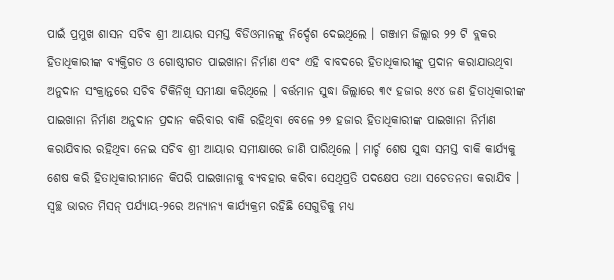ପାଇଁ ପ୍ରମୁଖ ଶାସନ ସଚିବ ଶ୍ରୀ ଆୟାର ସମସ୍ତ ବିଡିଓମାନଙ୍କୁ ନିର୍ଦ୍ଦେଶ ଦେଇଥିଲେ । ଗଞ୍ଜାମ ଜିଲ୍ଲାର ୨୨ ଟି ବ୍ଲକର ହିତାଧିକାରୀଙ୍କ ବ୍ୟକ୍ତିଗତ ଓ ଗୋଷ୍ଠୀଗତ ପାଇଖାନା ନିର୍ମାଣ ଏବଂ ଏହି ବାବଦରେ ହିତାଧିକାରୀଙ୍କୁ ପ୍ରଦାନ କରାଯାଉଥିବା ଅନୁଦାନ ସଂକ୍ରାନ୍ତରେ ସଚିବ ଟିକିନିଖି ସମୀକ୍ଷା କରିଥିଲେ । ବର୍ତ୍ତମାନ ସୁଦ୍ଧା ଜିଲ୍ଲାରେ ୩୯ ହଜାର ୫୯୪ ଜଣ ହିତାଧିକାରୀଙ୍କ ପାଇଖାନା ନିର୍ମାଣ ଅନୁଦାନ ପ୍ରଦାନ କରିବାର ବାକି ରହିଥିବା ବେଳେ ୨୭ ହଜାର ହିତାଧିକାରୀଙ୍କ ପାଇଖାନା ନିର୍ମାଣ କରାଯିବାର ରହିଥିବା ନେଇ ସଚିବ ଶ୍ରୀ ଆୟାର ସମୀକ୍ଷାରେ ଜାଣି ପାରିଥିଲେ । ମାର୍ଚ୍ଚ ଶେଷ ସୁଦ୍ଧା ସମସ୍ତ ବାକି କାର୍ଯ୍ୟକୁ ଶେଷ କରି ହିତାଧିକାରୀମାନେ କିପରି ପାଇଖାନାକୁ ବ୍ୟବହାର କରିବା ସେଥିପ୍ରତି ପଦକ୍ଷେପ ତଥା ସଚେତନତା କରାଯିବ । ସ୍ୱଚ୍ଛ ଭାରତ ମିସନ୍ ପର୍ଯ୍ୟାୟ-୨ରେ ଅନ୍ୟାନ୍ୟ କାର୍ଯ୍ୟକ୍ରମ ରହିଛି ସେଗୁଡିକୁ ମଧ୍ୟ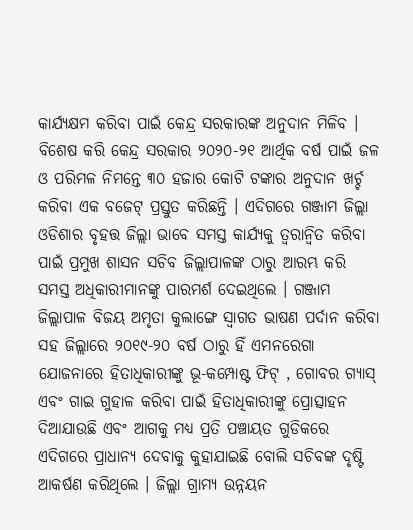କାର୍ଯ୍ୟକ୍ଷମ କରିବା ପାଇଁ କେନ୍ଦ୍ର ସରକାରଙ୍କ ଅନୁଦାନ ମିଳିବ । ବିଶେଷ କରି କେନ୍ଦ୍ର ସରକାର ୨୦୨୦-୨୧ ଆର୍ଥିକ ବର୍ଷ ପାଇଁ ଜଳ ଓ ପରିମଳ ନିମନ୍ତେ ୩୦ ହଜାର କୋଟି ଟଙ୍କାର ଅନୁଦାନ ଖର୍ଚ୍ଚ କରିବା ଏକ ବଜେଟ୍ ପ୍ରସ୍ତୁତ କରିଛନ୍ତି । ଏଦିଗରେ ଗଞ୍ଜାମ ଜିଲ୍ଲା ଓଡିଶାର ବୃହତ୍ତ ଜିଲ୍ଲା ଭାବେ ସମସ୍ତ କାର୍ଯ୍ୟକୁ ତ୍ୱରାନ୍ୱିତ କରିବା ପାଇଁ ପ୍ରମୁଖ ଶାସନ ସଚିବ ଜିଲ୍ଲାପାଳଙ୍କ ଠାରୁ ଆରମ୍ଭ କରି ସମସ୍ତ ଅଧିକାରୀମାନଙ୍କୁ ପାରମର୍ଶ ଦେଇଥିଲେ । ଗଞ୍ଜାମ ଜିଲ୍ଲାପାଳ ବିଜୟ ଅମୃତା କୁଲାଙ୍ଗେ ସ୍ୱାଗତ ଭାଷଣ ପର୍ଦାନ କରିବା ସହ ଜିଲ୍ଲାରେ ୨୦୧୯-୨୦ ବର୍ଷ ଠାରୁ ହିଁ ଏମନରେଗା ଯୋଜନାରେ ହିତାଧିକାରୀଙ୍କୁ ଭୂ-କମ୍ପୋଷ୍ଟ ଫିଟ୍ , ଗୋବର ଗ୍ୟାସ୍ ଏବଂ ଗାଇ ଗୁହାଳ କରିବା ପାଇଁ ହିତାଧିକାରୀଙ୍କୁ ପ୍ରୋତ୍ସାହନ ଦିଆଯାଉଛି ଏବଂ ଆଗକୁ ମଧ୍ୟ ପ୍ରତି ପଞ୍ଚାୟତ ଗୁଡିକରେ ଏଦିଗରେ ପ୍ରାଧାନ୍ୟ ଦେବାକୁ କୁହାଯାଇଛି ବୋଲି ସଚିବଙ୍କ ଦୃଷ୍ଟି ଆକର୍ଷଣ କରିଥିଲେ । ଜିଲ୍ଲା ଗ୍ରାମ୍ୟ ଉନ୍ନୟନ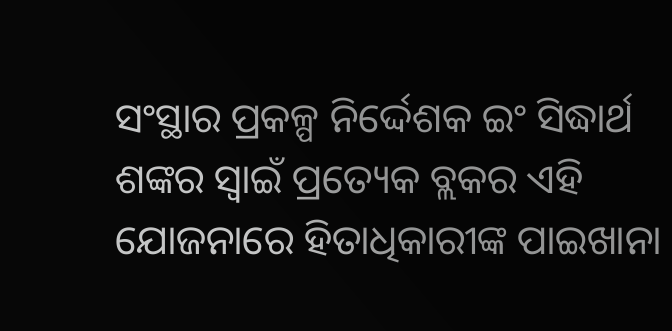ସଂସ୍ଥାର ପ୍ରକଳ୍ପ ନିର୍ଦ୍ଦେଶକ ଇଂ ସିଦ୍ଧାର୍ଥ ଶଙ୍କର ସ୍ୱାଇଁ ପ୍ରତ୍ୟେକ ବ୍ଲକର ଏହି ଯୋଜନାରେ ହିତାଧିକାରୀଙ୍କ ପାଇଖାନା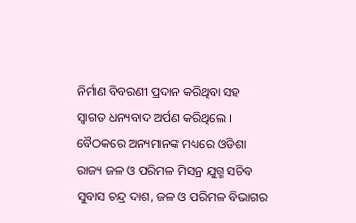ନିର୍ମାଣ ବିବରଣୀ ପ୍ରଦାନ କରିଥିବା ସହ ସ୍ୱାଗତ ଧନ୍ୟବାଦ ଅର୍ପଣ କରିଥିଲେ । ବୈଠକରେ ଅନ୍ୟମାନଙ୍କ ମଧ୍ୟରେ ଓିଡଶା ରାଜ୍ୟ ଜଳ ଓ ପରିମଳ ମିସନ୍ର ଯୁଗ୍ମ ସଚିବ ସୁବାସ ଚନ୍ଦ୍ର ଦାଶ, ଜଳ ଓ ପରିମଳ ବିଭାଗର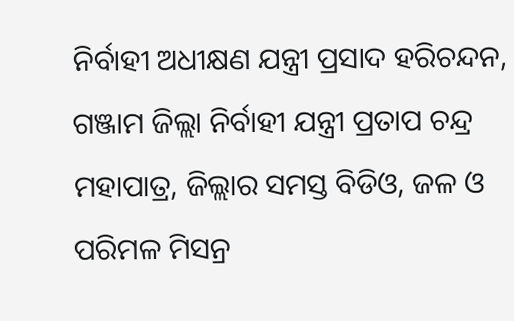ନିର୍ବାହୀ ଅଧୀକ୍ଷଣ ଯନ୍ତ୍ରୀ ପ୍ରସାଦ ହରିଚନ୍ଦନ, ଗଞ୍ଜାମ ଜିଲ୍ଲା ନିର୍ବାହୀ ଯନ୍ତ୍ରୀ ପ୍ରତାପ ଚନ୍ଦ୍ର ମହାପାତ୍ର, ଜିଲ୍ଲାର ସମସ୍ତ ବିଡିଓ, ଜଳ ଓ ପରିମଳ ମିସନ୍ର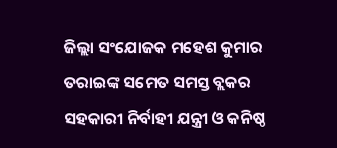ଜିଲ୍ଲା ସଂଯୋଜକ ମହେଶ କୁମାର ତରାଇଙ୍କ ସମେତ ସମସ୍ତ ବ୍ଲକର ସହକାରୀ ନିର୍ବାହୀ ଯନ୍ତ୍ରୀ ଓ କନିଷ୍ଠ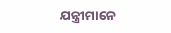ଯନ୍ତ୍ରୀମାନେ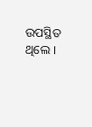ଉପସ୍ଥିତ ଥିଲେ ।